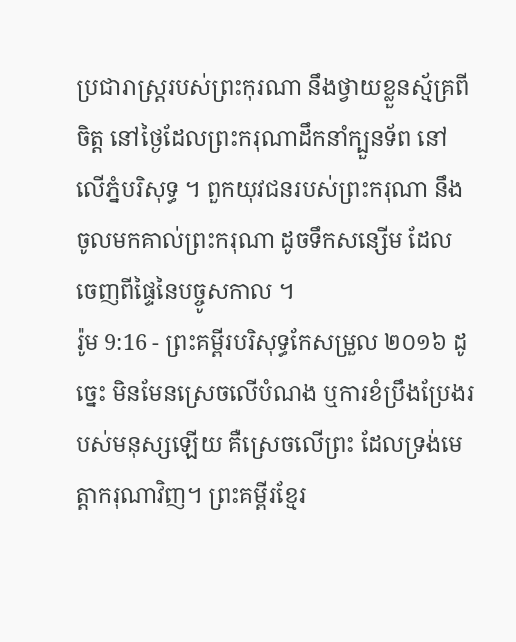ប្រជារាស្ត្ររបស់ព្រះកុរណា នឹងថ្វាយខ្លួនស្ម័គ្រពីចិត្ត នៅថ្ងៃដែលព្រះករុណាដឹកនាំក្បួនទ័ព នៅលើភ្នំបរិសុទ្ធ ។ ពួកយុវជនរបស់ព្រះករុណា នឹងចូលមកគាល់ព្រះករុណា ដូចទឹកសន្សើម ដែលចេញពីផ្ទៃនៃបច្ចូសកាល ។
រ៉ូម 9:16 - ព្រះគម្ពីរបរិសុទ្ធកែសម្រួល ២០១៦ ដូច្នេះ មិនមែនស្រេចលើបំណង ឬការខំប្រឹងប្រែងរបស់មនុស្សឡើយ គឺស្រេចលើព្រះ ដែលទ្រង់មេត្តាករុណាវិញ។ ព្រះគម្ពីរខ្មែរ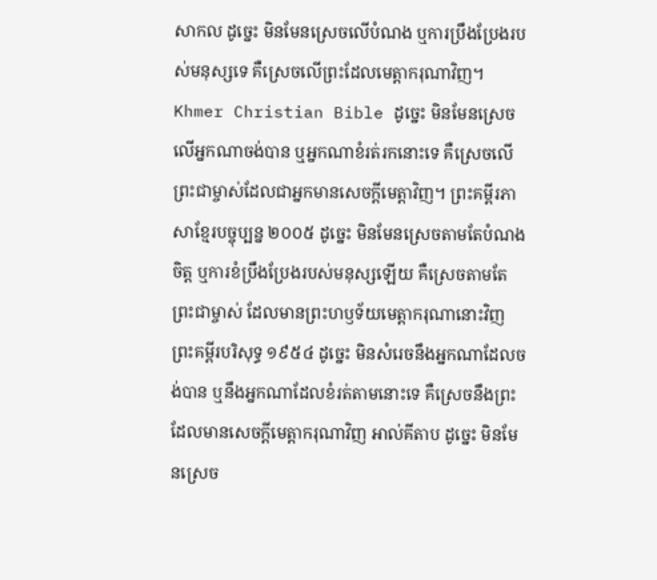សាកល ដូច្នេះ មិនមែនស្រេចលើបំណង ឬការប្រឹងប្រែងរបស់មនុស្សទេ គឺស្រេចលើព្រះដែលមេត្តាករុណាវិញ។ Khmer Christian Bible ដូច្នេះ មិនមែនស្រេចលើអ្នកណាចង់បាន ឬអ្នកណាខំរត់រកនោះទេ គឺស្រេចលើព្រះជាម្ចាស់ដែលជាអ្នកមានសេចក្ដីមេត្ដាវិញ។ ព្រះគម្ពីរភាសាខ្មែរបច្ចុប្បន្ន ២០០៥ ដូច្នេះ មិនមែនស្រេចតាមតែបំណងចិត្ត ឬការខំប្រឹងប្រែងរបស់មនុស្សឡើយ គឺស្រេចតាមតែព្រះជាម្ចាស់ ដែលមានព្រះហឫទ័យមេត្តាករុណានោះវិញ ព្រះគម្ពីរបរិសុទ្ធ ១៩៥៤ ដូច្នេះ មិនសំរេចនឹងអ្នកណាដែលចង់បាន ឬនឹងអ្នកណាដែលខំរត់តាមនោះទេ គឺស្រេចនឹងព្រះ ដែលមានសេចក្ដីមេត្តាករុណាវិញ អាល់គីតាប ដូច្នេះ មិនមែនស្រេច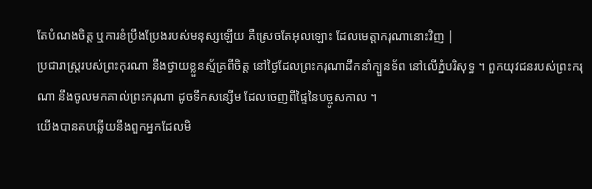តែបំណងចិត្ដ ឬការខំប្រឹងប្រែងរបស់មនុស្សឡើយ គឺស្រេចតែអុលឡោះ ដែលមេត្ដាករុណានោះវិញ |
ប្រជារាស្ត្ររបស់ព្រះកុរណា នឹងថ្វាយខ្លួនស្ម័គ្រពីចិត្ត នៅថ្ងៃដែលព្រះករុណាដឹកនាំក្បួនទ័ព នៅលើភ្នំបរិសុទ្ធ ។ ពួកយុវជនរបស់ព្រះករុណា នឹងចូលមកគាល់ព្រះករុណា ដូចទឹកសន្សើម ដែលចេញពីផ្ទៃនៃបច្ចូសកាល ។
យើងបានតបឆ្លើយនឹងពួកអ្នកដែលមិ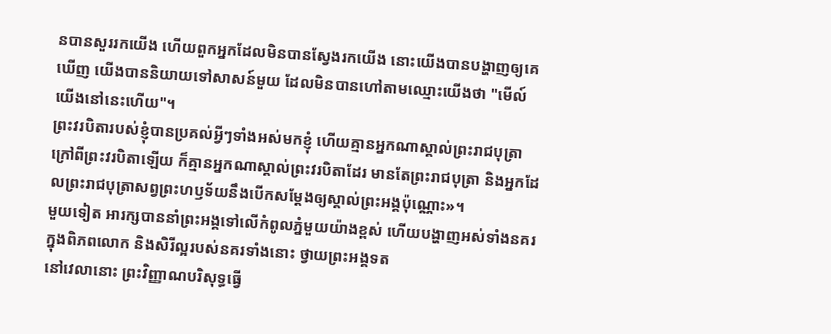នបានសួររកយើង ហើយពួកអ្នកដែលមិនបានស្វែងរកយើង នោះយើងបានបង្ហាញឲ្យគេឃើញ យើងបាននិយាយទៅសាសន៍មួយ ដែលមិនបានហៅតាមឈ្មោះយើងថា "មើល៍ យើងនៅនេះហើយ"។
ព្រះវរបិតារបស់ខ្ញុំបានប្រគល់អ្វីៗទាំងអស់មកខ្ញុំ ហើយគ្មានអ្នកណាស្គាល់ព្រះរាជបុត្រា ក្រៅពីព្រះវរបិតាឡើយ ក៏គ្មានអ្នកណាស្គាល់ព្រះវរបិតាដែរ មានតែព្រះរាជបុត្រា និងអ្នកដែលព្រះរាជបុត្រាសព្វព្រះហឫទ័យនឹងបើកសម្តែងឲ្យស្គាល់ព្រះអង្គប៉ុណ្ណោះ»។
មួយទៀត អារក្សបាននាំព្រះអង្គទៅលើកំពូលភ្នំមួយយ៉ាងខ្ពស់ ហើយបង្ហាញអស់ទាំងនគរក្នុងពិភពលោក និងសិរីល្អរបស់នគរទាំងនោះ ថ្វាយព្រះអង្គទត
នៅវេលានោះ ព្រះវិញ្ញាណបរិសុទ្ធធ្វើ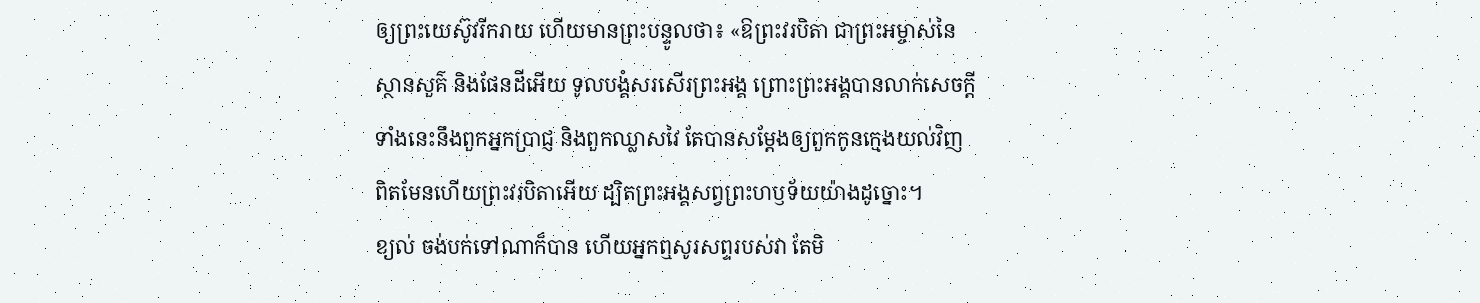ឲ្យព្រះយេស៊ូវរីករាយ ហើយមានព្រះបន្ទូលថា៖ «ឱព្រះវរបិតា ជាព្រះអម្ចាស់នៃស្ថានសួគ៌ និងផែនដីអើយ ទូលបង្គំសរសើរព្រះអង្គ ព្រោះព្រះអង្គបានលាក់សេចក្តីទាំងនេះនឹងពួកអ្នកប្រាជ្ញ និងពួកឈ្លាសវៃ តែបានសម្តែងឲ្យពួកកូនក្មេងយល់វិញ ពិតមែនហើយព្រះវរបិតាអើយ ដ្បិតព្រះអង្គសព្វព្រះហឫទ័យយ៉ាងដូច្នោះ។
ខ្យល់ ចង់បក់ទៅណាក៏បាន ហើយអ្នកឮសូរសព្ទរបស់វា តែមិ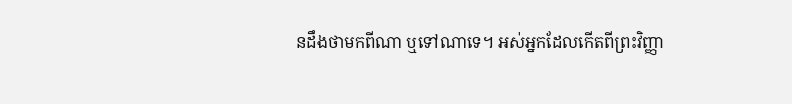នដឹងថាមកពីណា ឬទៅណាទេ។ អស់អ្នកដែលកើតពីព្រះវិញ្ញា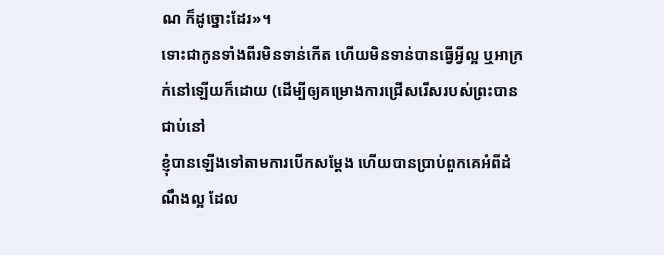ណ ក៏ដូច្នោះដែរ»។
ទោះជាកូនទាំងពីរមិនទាន់កើត ហើយមិនទាន់បានធ្វើអ្វីល្អ ឬអាក្រក់នៅឡើយក៏ដោយ (ដើម្បីឲ្យគម្រោងការជ្រើសរើសរបស់ព្រះបានជាប់នៅ
ខ្ញុំបានឡើងទៅតាមការបើកសម្តែង ហើយបានប្រាប់ពួកគេអំពីដំណឹងល្អ ដែល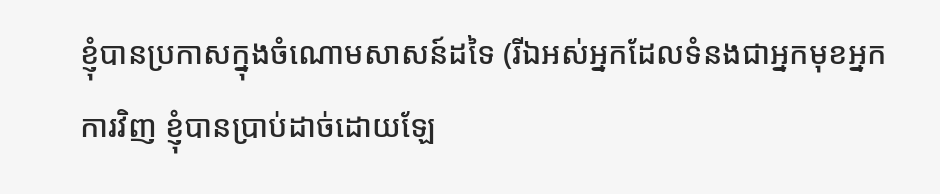ខ្ញុំបានប្រកាសក្នុងចំណោមសាសន៍ដទៃ (រីឯអស់អ្នកដែលទំនងជាអ្នកមុខអ្នកការវិញ ខ្ញុំបានប្រាប់ដាច់ដោយឡែ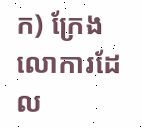ក) ក្រែងលោការដែល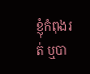ខ្ញុំកំពុងរត់ ឬបា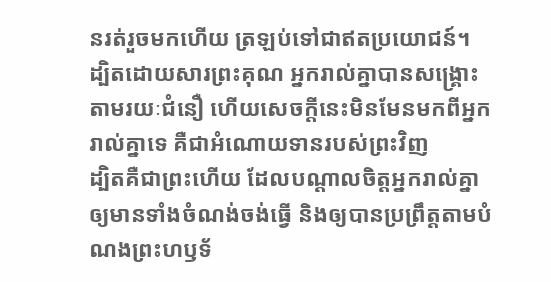នរត់រួចមកហើយ ត្រឡប់ទៅជាឥតប្រយោជន៍។
ដ្បិតដោយសារព្រះគុណ អ្នករាល់គ្នាបានសង្គ្រោះតាមរយៈជំនឿ ហើយសេចក្តីនេះមិនមែនមកពីអ្នករាល់គ្នាទេ គឺជាអំណោយទានរបស់ព្រះវិញ
ដ្បិតគឺជាព្រះហើយ ដែលបណ្តាលចិត្តអ្នករាល់គ្នា ឲ្យមានទាំងចំណង់ចង់ធ្វើ និងឲ្យបានប្រព្រឹត្តតាមបំណងព្រះហឫទ័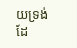យទ្រង់ដែ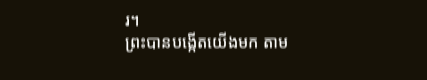រ។
ព្រះបានបង្កើតយើងមក តាម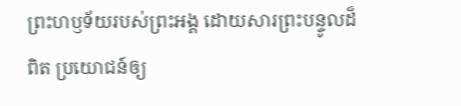ព្រះហឫទ័យរបស់ព្រះអង្គ ដោយសារព្រះបន្ទូលដ៏ពិត ប្រយោជន៍ឲ្យ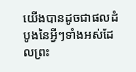យើងបានដូចជាផលដំបូងនៃអ្វីៗទាំងអស់ដែលព្រះ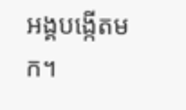អង្គបង្កើតមក។